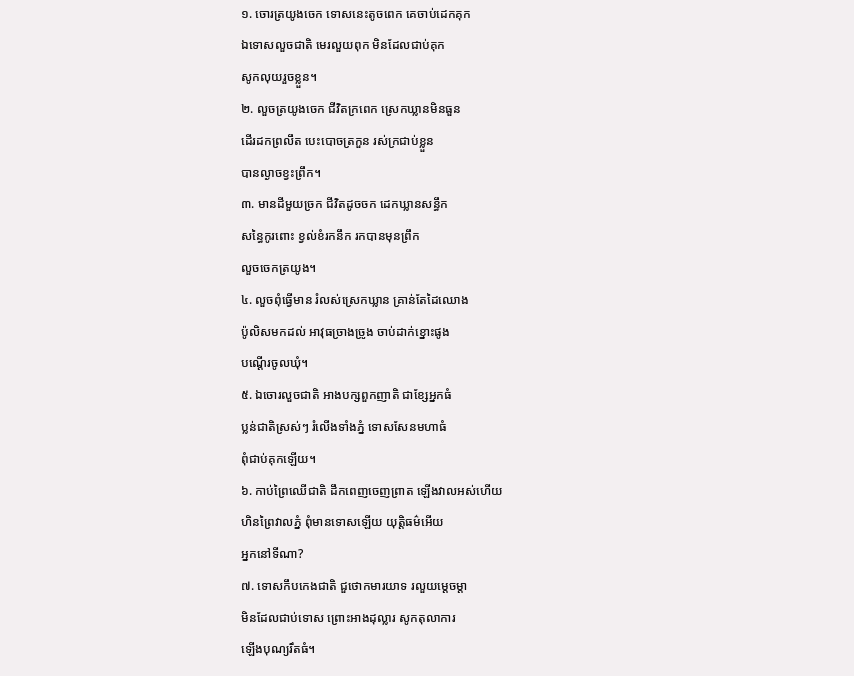១. ចោរត្រយូងចេក ទោសនេះតូចពេក គេចាប់ដេកគុក
ឯទោសលួចជាតិ មេរលួយពុក មិនដែលជាប់គុក
សូកលុយរួចខ្លួន។
២. លួចត្រយូងចេក ជីវិតក្រពេក ស្រេកឃ្លានមិនធួន
ដើរដកព្រលឹត បេះបោចត្រកួន រស់ក្រជាប់ខ្លួន
បានល្ងាចខ្វះព្រឹក។
៣. មានដីមួយច្រក ជីវិតដូចចក ដេកឃ្លានសន្ធឹក
សន្ធៃកូរពោះ ខ្វល់ខំរកនឹក រកបានមុនព្រឹក
លួចចេកត្រយូង។
៤. លួចពុំធ្វើមាន រំលស់ស្រេកឃ្លាន គ្រាន់តែដៃឈោង
ប៉ូលិសមកដល់ អាវុធច្រាងច្រូង ចាប់ដាក់ខ្នោះផូង
បណ្ដើរចូលឃុំ។
៥. ឯចោរលួចជាតិ អាងបក្សពួកញាតិ ជាខ្សែអ្នកធំ
ប្លន់ជាតិស្រស់ៗ រំលើងទាំងភ្នំ ទោសសែនមហាធំ
ពុំជាប់គុកឡើយ។
៦. កាប់ព្រៃឈើជាតិ ដឹកពេញចេញព្រាត ឡើងវាលអស់ហើយ
ហិនព្រៃវាលភ្នំ ពុំមានទោសឡើយ យុត្តិធម៌អើយ
អ្នកនៅទីណា?
៧. ទោសកឹបកេងជាតិ ជួថោកមារយាទ រលួយម្ដេចម្ដា
មិនដែលជាប់ទោស ព្រោះអាងដុល្លារ សូកតុលាការ
ឡើងបុណ្យរឹតធំ។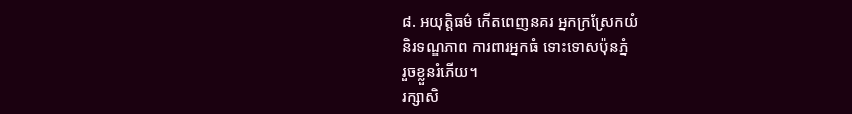៨. អយុត្តិធម៌ កើតពេញនគរ អ្នកក្រស្រែកយំ
និរទណ្ឌភាព ការពារអ្នកធំ ទោះទោសប៉ុនភ្នំ
រួចខ្លួនរំភើយ។
រក្សាសិ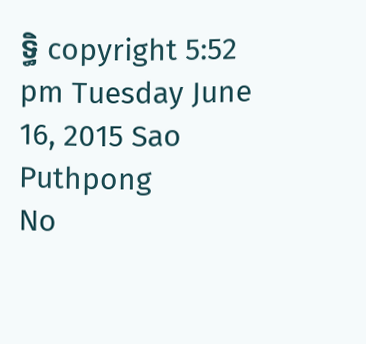ទ្ធិ copyright 5:52 pm Tuesday June 16, 2015 Sao Puthpong
No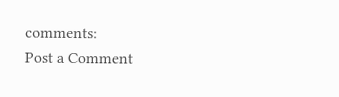comments:
Post a Comment